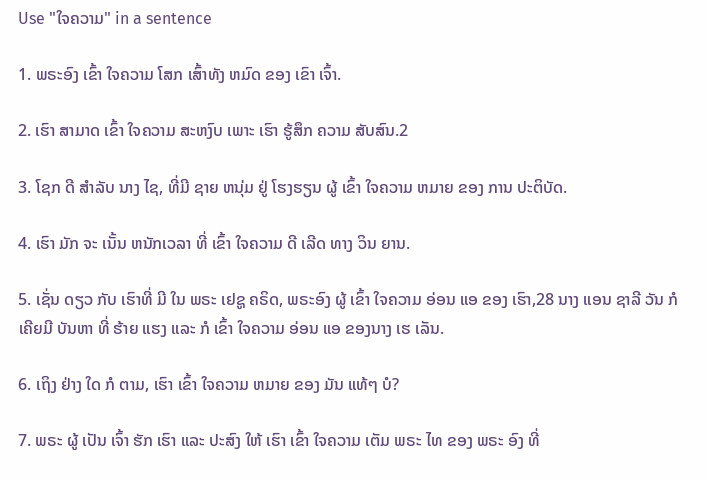Use "ໃຈຄວາມ" in a sentence

1. ພຣະອົງ ເຂົ້າ ໃຈຄວາມ ໂສກ ເສົ້າທັງ ຫມົດ ຂອງ ເຂົາ ເຈົ້າ.

2. ເຮົາ ສາມາດ ເຂົ້າ ໃຈຄວາມ ສະຫງົບ ເພາະ ເຮົາ ຮູ້ສຶກ ຄວາມ ສັບສົນ.2

3. ໂຊກ ດີ ສໍາລັບ ນາງ ໄຊ, ທີ່ມີ ຊາຍ ຫນຸ່ມ ຢູ່ ໂຮງຮຽນ ຜູ້ ເຂົ້າ ໃຈຄວາມ ຫມາຍ ຂອງ ການ ປະຕິບັດ.

4. ເຮົາ ມັກ ຈະ ເນັ້ນ ຫນັກເວລາ ທີ່ ເຂົ້າ ໃຈຄວາມ ດີ ເລີດ ທາງ ວິນ ຍານ.

5. ເຊັ່ນ ດຽວ ກັບ ເຮົາທີ່ ມີ ໃນ ພຣະ ເຢຊູ ຄຣິດ, ພຣະອົງ ຜູ້ ເຂົ້າ ໃຈຄວາມ ອ່ອນ ແອ ຂອງ ເຮົາ,28 ນາງ ແອນ ຊາລີ ວັນ ກໍ ເຄີຍມີ ບັນຫາ ທີ່ ຮ້າຍ ແຮງ ແລະ ກໍ ເຂົ້າ ໃຈຄວາມ ອ່ອນ ແອ ຂອງນາງ ເຮ ເລັນ.

6. ເຖິງ ຢ່າງ ໃດ ກໍ ຕາມ, ເຮົາ ເຂົ້າ ໃຈຄວາມ ຫມາຍ ຂອງ ມັນ ແທ້ໆ ບໍ?

7. ພຣະ ຜູ້ ເປັນ ເຈົ້າ ຮັກ ເຮົາ ແລະ ປະສົງ ໃຫ້ ເຮົາ ເຂົ້າ ໃຈຄວາມ ເຕັມ ພຣະ ໄທ ຂອງ ພຣະ ອົງ ທີ່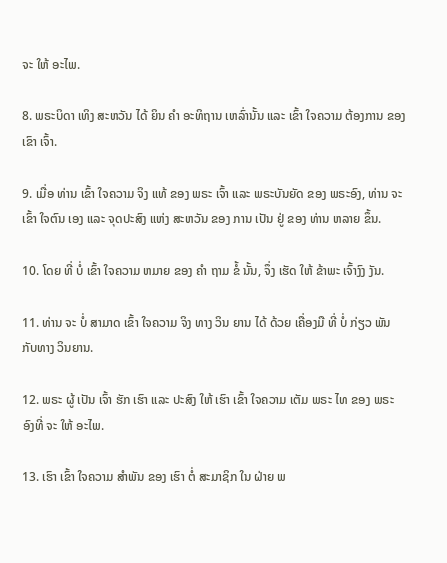ຈະ ໃຫ້ ອະໄພ.

8. ພຣະບິດາ ເທິງ ສະຫວັນ ໄດ້ ຍິນ ຄໍາ ອະທິຖານ ເຫລົ່ານັ້ນ ແລະ ເຂົ້າ ໃຈຄວາມ ຕ້ອງການ ຂອງ ເຂົາ ເຈົ້າ.

9. ເມື່ອ ທ່ານ ເຂົ້າ ໃຈຄວາມ ຈິງ ແທ້ ຂອງ ພຣະ ເຈົ້າ ແລະ ພຣະບັນຍັດ ຂອງ ພຣະອົງ, ທ່ານ ຈະ ເຂົ້າ ໃຈຕົນ ເອງ ແລະ ຈຸດປະສົງ ແຫ່ງ ສະຫວັນ ຂອງ ການ ເປັນ ຢູ່ ຂອງ ທ່ານ ຫລາຍ ຂຶ້ນ.

10. ໂດຍ ທີ່ ບໍ່ ເຂົ້າ ໃຈຄວາມ ຫມາຍ ຂອງ ຄໍາ ຖາມ ຂໍ້ ນັ້ນ, ຈຶ່ງ ເຮັດ ໃຫ້ ຂ້າພະ ເຈົ້າງົງ ງັນ.

11. ທ່ານ ຈະ ບໍ່ ສາມາດ ເຂົ້າ ໃຈຄວາມ ຈິງ ທາງ ວິນ ຍານ ໄດ້ ດ້ວຍ ເຄື່ອງມື ທີ່ ບໍ່ ກ່ຽວ ພັນ ກັບທາງ ວິນຍານ.

12. ພຣະ ຜູ້ ເປັນ ເຈົ້າ ຮັກ ເຮົາ ແລະ ປະສົງ ໃຫ້ ເຮົາ ເຂົ້າ ໃຈຄວາມ ເຕັມ ພຣະ ໄທ ຂອງ ພຣະ ອົງທີ່ ຈະ ໃຫ້ ອະໄພ.

13. ເຮົາ ເຂົ້າ ໃຈຄວາມ ສໍາພັນ ຂອງ ເຮົາ ຕໍ່ ສະມາຊິກ ໃນ ຝ່າຍ ພ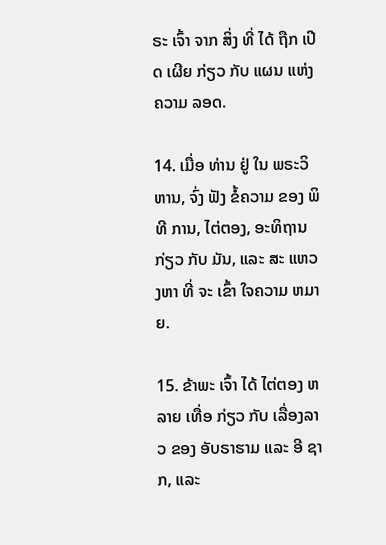ຣະ ເຈົ້າ ຈາກ ສິ່ງ ທີ່ ໄດ້ ຖືກ ເປີດ ເຜີຍ ກ່ຽວ ກັບ ແຜນ ແຫ່ງ ຄວາມ ລອດ.

14. ເມື່ອ ທ່ານ ຢູ່ ໃນ ພຣະວິຫານ, ຈົ່ງ ຟັງ ຂໍ້ຄວາມ ຂອງ ພິທີ ການ, ໄຕ່ຕອງ, ອະທິຖານ ກ່ຽວ ກັບ ມັນ, ແລະ ສະ ແຫວ ງຫາ ທີ່ ຈະ ເຂົ້າ ໃຈຄວາມ ຫມາຍ.

15. ຂ້າພະ ເຈົ້າ ໄດ້ ໄຕ່ຕອງ ຫລາຍ ເທື່ອ ກ່ຽວ ກັບ ເລື່ອງລາວ ຂອງ ອັບຣາຮາມ ແລະ ອີ ຊາກ, ແລະ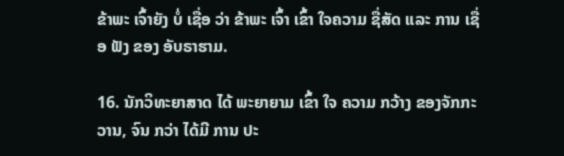ຂ້າພະ ເຈົ້າຍັງ ບໍ່ ເຊື່ອ ວ່າ ຂ້າພະ ເຈົ້າ ເຂົ້າ ໃຈຄວາມ ຊື່ສັດ ແລະ ການ ເຊື່ອ ຟັງ ຂອງ ອັບຣາຮາມ.

16. ນັກວິທະຍາສາດ ໄດ້ ພະຍາຍາມ ເຂົ້າ ໃຈ ຄວາມ ກວ້າງ ຂອງຈັກກະວານ, ຈົນ ກວ່າ ໄດ້ມີ ການ ປະ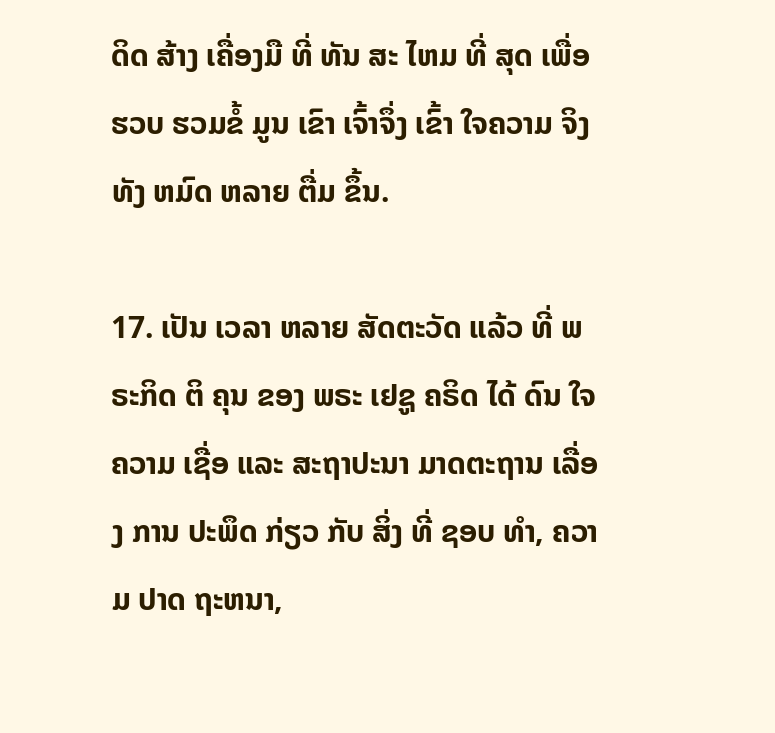ດິດ ສ້າງ ເຄື່ອງມື ທີ່ ທັນ ສະ ໄຫມ ທີ່ ສຸດ ເພື່ອ ຮວບ ຮວມຂໍ້ ມູນ ເຂົາ ເຈົ້າຈຶ່ງ ເຂົ້າ ໃຈຄວາມ ຈິງ ທັງ ຫມົດ ຫລາຍ ຕື່ມ ຂຶ້ນ.

17. ເປັນ ເວລາ ຫລາຍ ສັດຕະວັດ ແລ້ວ ທີ່ ພຣະກິດ ຕິ ຄຸນ ຂອງ ພຣະ ເຢຊູ ຄຣິດ ໄດ້ ດົນ ໃຈຄວາມ ເຊື່ອ ແລະ ສະຖາປະນາ ມາດຕະຖານ ເລື່ອງ ການ ປະພຶດ ກ່ຽວ ກັບ ສິ່ງ ທີ່ ຊອບ ທໍາ, ຄວາມ ປາດ ຖະຫນາ,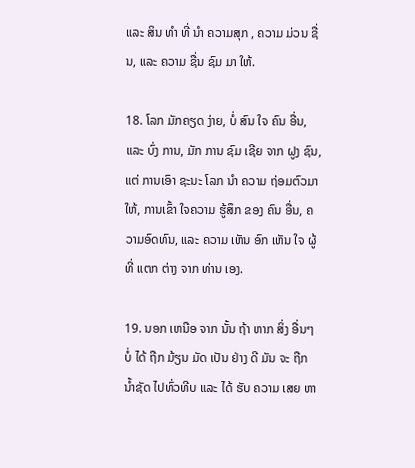ແລະ ສິນ ທໍາ ທີ່ ນໍາ ຄວາມສຸກ , ຄວາມ ມ່ວນ ຊື່ນ, ແລະ ຄວາມ ຊື່ນ ຊົມ ມາ ໃຫ້.

18. ໂລກ ມັກຄຽດ ງ່າຍ, ບໍ່ ສົນ ໃຈ ຄົນ ອື່ນ, ແລະ ບົ່ງ ການ, ມັກ ການ ຊົມ ເຊີຍ ຈາກ ຝູງ ຊົນ, ແຕ່ ການເອົາ ຊະນະ ໂລກ ນໍາ ຄວາມ ຖ່ອມຕົວມາ ໃຫ້, ການເຂົ້າ ໃຈຄວາມ ຮູ້ສຶກ ຂອງ ຄົນ ອື່ນ, ຄວາມອົດທົນ, ແລະ ຄວາມ ເຫັນ ອົກ ເຫັນ ໃຈ ຜູ້ ທີ່ ແຕກ ຕ່າງ ຈາກ ທ່ານ ເອງ.

19. ນອກ ເຫນືອ ຈາກ ນັ້ນ ຖ້າ ຫາກ ສິ່ງ ອື່ນໆ ບໍ່ ໄດ້ ຖືກ ມ້ຽນ ມັດ ເປັນ ຢ່າງ ດີ ມັນ ຈະ ຖືກ ນ້ຳຊັດ ໄປທົ່ວທີບ ແລະ ໄດ້ ຮັບ ຄວາມ ເສຍ ຫາ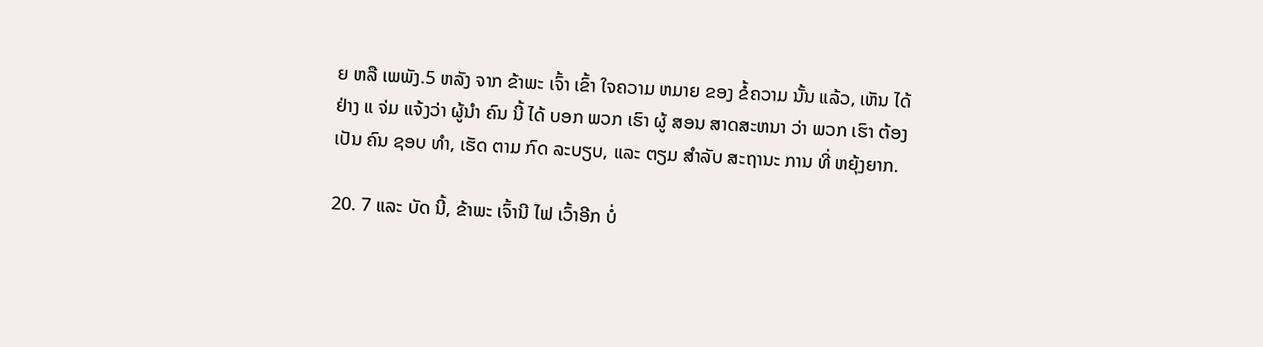ຍ ຫລື ເພພັງ.5 ຫລັງ ຈາກ ຂ້າພະ ເຈົ້າ ເຂົ້າ ໃຈຄວາມ ຫມາຍ ຂອງ ຂໍ້ຄວາມ ນັ້ນ ແລ້ວ, ເຫັນ ໄດ້ ຢ່າງ ແ ຈ່ມ ແຈ້ງວ່າ ຜູ້ນໍາ ຄົນ ນີ້ ໄດ້ ບອກ ພວກ ເຮົາ ຜູ້ ສອນ ສາດສະຫນາ ວ່າ ພວກ ເຮົາ ຕ້ອງ ເປັນ ຄົນ ຊອບ ທໍາ, ເຮັດ ຕາມ ກົດ ລະບຽບ, ແລະ ຕຽມ ສໍາລັບ ສະຖານະ ການ ທີ່ ຫຍຸ້ງຍາກ.

20. 7 ແລະ ບັດ ນີ້, ຂ້າພະ ເຈົ້ານີ ໄຟ ເວົ້າອີກ ບໍ່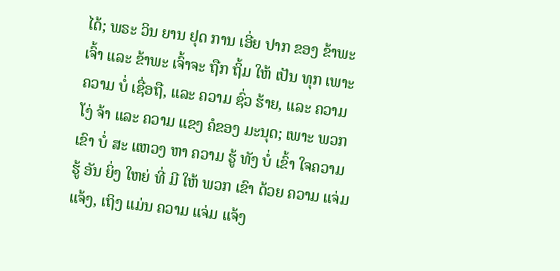ໄດ້; ພຣະ ວິນ ຍານ ຢຸດ ການ ເອີ່ຍ ປາກ ຂອງ ຂ້າພະ ເຈົ້າ ແລະ ຂ້າພະ ເຈົ້າຈະ ຖືກ ຖິ້ມ ໃຫ້ ເປັນ ທຸກ ເພາະ ຄວາມ ບໍ່ ເຊື່ອຖື, ແລະ ຄວາມ ຊົ່ວ ຮ້າຍ, ແລະ ຄວາມ ໂງ່ ຈ້າ ແລະ ຄວາມ ແຂງ ຄໍຂອງ ມະນຸດ; ເພາະ ພວກ ເຂົາ ບໍ່ ສະ ແຫວງ ຫາ ຄວາມ ຮູ້ ທັງ ບໍ່ ເຂົ້າ ໃຈຄວາມ ຮູ້ ອັນ ຍິ່ງ ໃຫຍ່ ທີ່ ມີ ໃຫ້ ພວກ ເຂົາ ດ້ວຍ ຄວາມ ແຈ່ມ ແຈ້ງ, ເຖິງ ແມ່ນ ຄວາມ ແຈ່ມ ແຈ້ງ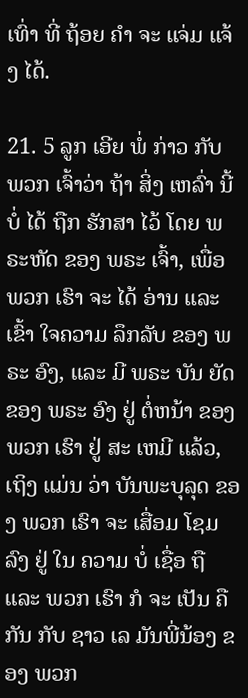ເທົ່າ ທີ່ ຖ້ອຍ ຄໍາ ຈະ ແຈ່ມ ແຈ້ງ ໄດ້.

21. 5 ລູກ ເອີຍ ພໍ່ ກ່າວ ກັບ ພວກ ເຈົ້າວ່າ ຖ້າ ສິ່ງ ເຫລົ່າ ນີ້ ບໍ່ ໄດ້ ຖືກ ຮັກສາ ໄວ້ ໂດຍ ພຣະຫັດ ຂອງ ພຣະ ເຈົ້າ, ເພື່ອ ພວກ ເຮົາ ຈະ ໄດ້ ອ່ານ ແລະ ເຂົ້າ ໃຈຄວາມ ລຶກລັບ ຂອງ ພຣະ ອົງ, ແລະ ມີ ພຣະ ບັນ ຍັດ ຂອງ ພຣະ ອົງ ຢູ່ ຕໍ່ຫນ້າ ຂອງ ພວກ ເຮົາ ຢູ່ ສະ ເຫມີ ແລ້ວ, ເຖິງ ແມ່ນ ວ່າ ບັນພະບຸລຸດ ຂອງ ພວກ ເຮົາ ຈະ ເສື່ອມ ໂຊມ ລົງ ຢູ່ ໃນ ຄວາມ ບໍ່ ເຊື່ອ ຖື ແລະ ພວກ ເຮົາ ກໍ ຈະ ເປັນ ຄື ກັນ ກັບ ຊາວ ເລ ມັນພີ່ນ້ອງ ຂອງ ພວກ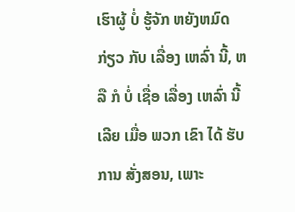ເຮົາຜູ້ ບໍ່ ຮູ້ຈັກ ຫຍັງຫມົດ ກ່ຽວ ກັບ ເລື່ອງ ເຫລົ່າ ນີ້, ຫລື ກໍ ບໍ່ ເຊື່ອ ເລື່ອງ ເຫລົ່າ ນີ້ ເລີຍ ເມື່ອ ພວກ ເຂົາ ໄດ້ ຮັບ ການ ສັ່ງສອນ, ເພາະ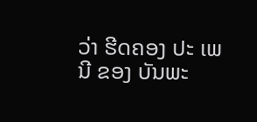ວ່າ ຮີດຄອງ ປະ ເພນີ ຂອງ ບັນພະ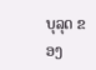ບຸລຸດ ຂອງ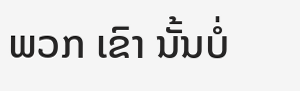ພວກ ເຂົາ ນັ້ນບໍ່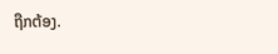ຖືກຕ້ອງ.